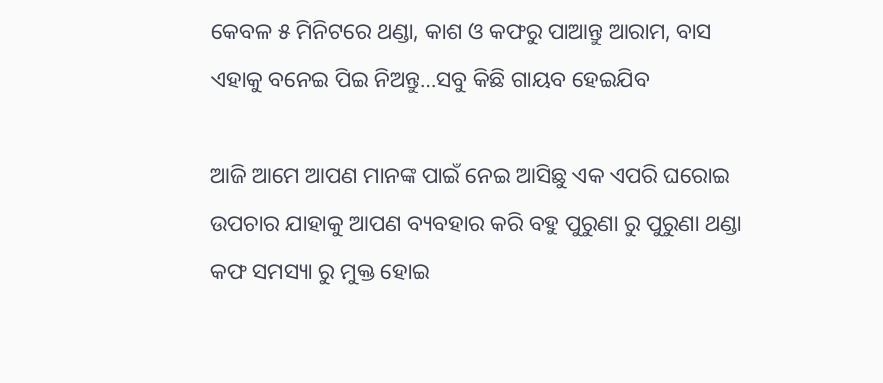କେବଳ ୫ ମିନିଟରେ ଥଣ୍ଡା, କାଶ ଓ କଫରୁ ପାଆନ୍ତୁ ଆରାମ, ବାସ ଏହାକୁ ବନେଇ ପିଇ ନିଅନ୍ତୁ…ସବୁ କିଛି ଗାୟବ ହେଇଯିବ

ଆଜି ଆମେ ଆପଣ ମାନଙ୍କ ପାଇଁ ନେଇ ଆସିଛୁ ଏକ ଏପରି ଘରୋଇ ଉପଚାର ଯାହାକୁ ଆପଣ ବ୍ୟବହାର କରି ବହୁ ପୁରୁଣା ରୁ ପୁରୁଣା ଥଣ୍ଡା କଫ ସମସ୍ୟା ରୁ ମୁକ୍ତ ହୋଇ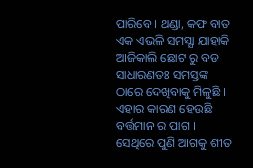ପାରିବେ । ଥଣ୍ଡା, କଫ ବାତ ଏକ ଏଭଳି ସମସ୍ଯା ଯାହାକି ଆଜିକାଲି ଛୋଟ ରୁ ବଡ ସାଧାରଣତଃ ସମସ୍ତଙ୍କ ଠାରେ ଦେଖିବାକୁ ମିଳୁଛି । ଏହାର କାରଣ ହେଉଛି ବର୍ତ୍ତମାନ ର ପାଗ । ସେଥିରେ ପୁଣି ଆଗକୁ ଶୀତ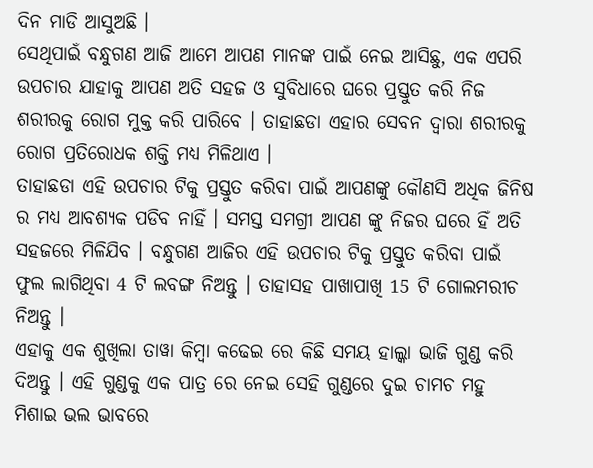ଦିନ ମାଡି ଆସୁଅଛି ।
ସେଥିପାଇଁ ବନ୍ଧୁଗଣ ଆଜି ଆମେ ଆପଣ ମାନଙ୍କ ପାଇଁ ନେଇ ଆସିଛୁ, ଏକ ଏପରି ଉପଚାର ଯାହାକୁ ଆପଣ ଅତି ସହଜ ଓ ସୁବିଧାରେ ଘରେ ପ୍ରସ୍ତୁତ କରି ନିଜ ଶରୀରକୁ ରୋଗ ମୁକ୍ତ କରି ପାରିବେ । ତାହାଛଡା ଏହାର ସେବନ ଦ୍ଵାରା ଶରୀରକୁ ରୋଗ ପ୍ରତିରୋଧକ ଶକ୍ତି ମଧ୍ୟ ମିଳିଥାଏ ।
ତାହାଛଡା ଏହି ଉପଚାର ଟିକୁ ପ୍ରସ୍ତୁତ କରିବା ପାଇଁ ଆପଣଙ୍କୁ କୌଣସି ଅଧିକ ଜିନିଷ ର ମଧ୍ୟ ଆବଶ୍ୟକ ପଡିବ ନାହିଁ । ସମସ୍ତ ସମଗ୍ରୀ ଆପଣ ଙ୍କୁ ନିଜର ଘରେ ହିଁ ଅତି ସହଜରେ ମିଳିଯିବ । ବନ୍ଧୁଗଣ ଆଜିର ଏହି ଉପଚାର ଟିକୁ ପ୍ରସ୍ତୁତ କରିବା ପାଇଁ ଫୁଲ ଲାଗିଥିବା 4 ଟି ଲବଙ୍ଗ ନିଅନ୍ତୁ । ତାହାସହ ପାଖାପାଖି 15 ଟି ଗୋଲମରୀଚ ନିଅନ୍ତୁ ।
ଏହାକୁ ଏକ ଶୁଖିଲା ତାୱା କିମ୍ବା କଢେଇ ରେ କିଛି ସମୟ ହାଲ୍କା ଭାଜି ଗୁଣ୍ଡ କରି ଦିଅନ୍ତୁ । ଏହି ଗୁଣ୍ଡକୁ ଏକ ପାତ୍ର ରେ ନେଇ ସେହି ଗୁଣ୍ଡରେ ଦୁଇ ଚାମଚ ମହୁ ମିଶାଇ ଭଲ ଭାବରେ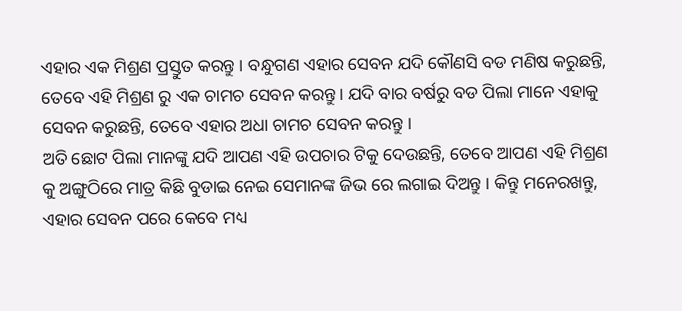ଏହାର ଏକ ମିଶ୍ରଣ ପ୍ରସ୍ତୁତ କରନ୍ତୁ । ବନ୍ଧୁଗଣ ଏହାର ସେବନ ଯଦି କୌଣସି ବଡ ମଣିଷ କରୁଛନ୍ତି, ତେବେ ଏହି ମିଶ୍ରଣ ରୁ ଏକ ଚାମଚ ସେବନ କରନ୍ତୁ । ଯଦି ବାର ବର୍ଷରୁ ବଡ ପିଲା ମାନେ ଏହାକୁ ସେବନ କରୁଛନ୍ତି, ତେବେ ଏହାର ଅଧା ଚାମଚ ସେବନ କରନ୍ତୁ ।
ଅତି ଛୋଟ ପିଲା ମାନଙ୍କୁ ଯଦି ଆପଣ ଏହି ଉପଚାର ଟିକୁ ଦେଉଛନ୍ତି, ତେବେ ଆପଣ ଏହି ମିଶ୍ରଣ କୁ ଅଙ୍ଗୁଠିରେ ମାତ୍ର କିଛି ବୁଡାଇ ନେଇ ସେମାନଙ୍କ ଜିଭ ରେ ଲଗାଇ ଦିଅନ୍ତୁ । କିନ୍ତୁ ମନେରଖନ୍ତୁ, ଏହାର ସେବନ ପରେ କେବେ ମଧ୍ୟ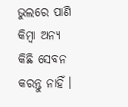ଭୁଲରେ ପାଣି କିମ୍ବା ଅନ୍ୟ କିଛି ସେବନ କରନ୍ତୁ ନାହିଁ ।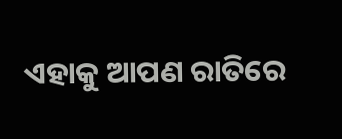ଏହାକୁ ଆପଣ ରାତିରେ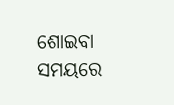ଶୋଇବା ସମୟରେ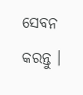ସେବନ କରନ୍ତୁ ।